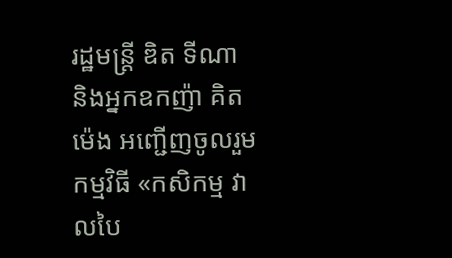រដ្ឋមន្ដ្រី ឌិត ទីណា និងអ្នកឧកញ៉ា គិត ម៉េង អញ្ជើញចូលរួមកម្មវិធី «កសិកម្ម វាលបៃ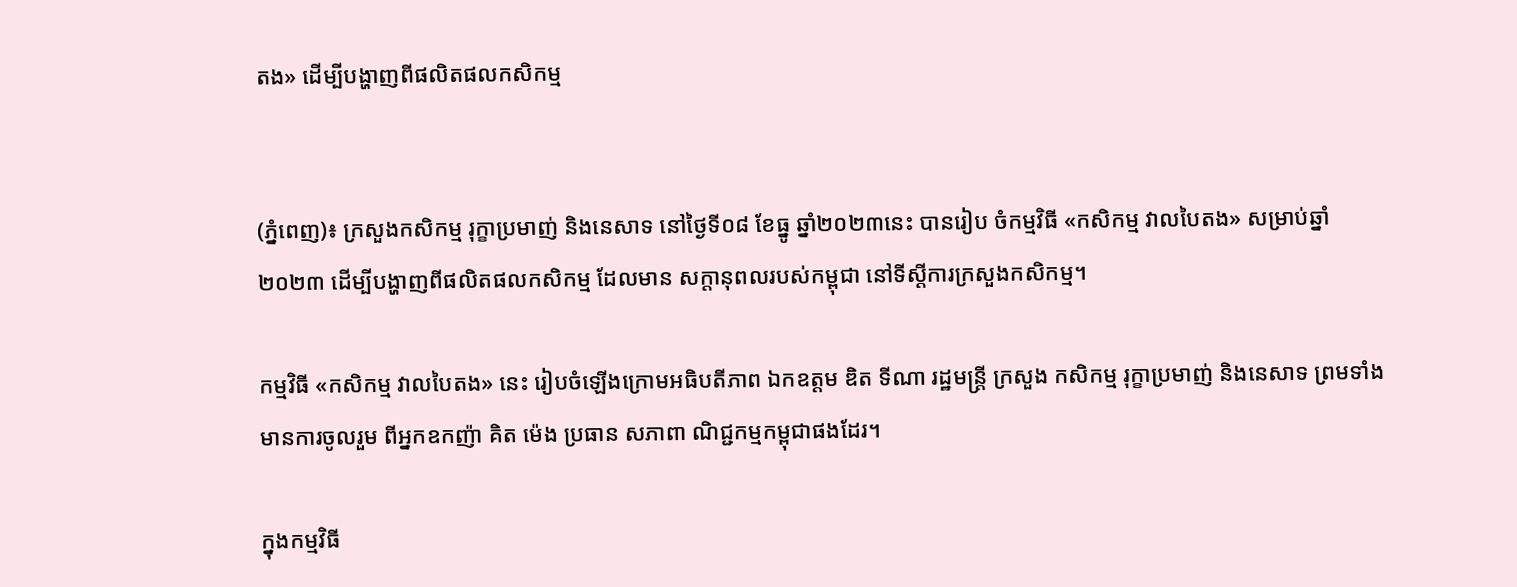តង» ដើម្បីបង្ហាញពីផលិតផលកសិកម្ម


(ភ្នំពេញ)៖ ក្រសួងកសិកម្ម រុក្ខាប្រមាញ់ និងនេសាទ នៅថ្ងៃទី០៨ ខែធ្នូ ឆ្នាំ២០២៣នេះ បានរៀប ចំកម្មវិធី «កសិកម្ម វាលបៃតង» សម្រាប់ឆ្នាំ២០២៣ ដើម្បីបង្ហាញពីផលិតផលកសិកម្ម ដែលមាន សក្ដានុពលរបស់កម្ពុជា នៅទីស្តីការក្រសួងកសិកម្ម។

កម្មវិធី «កសិកម្ម វាលបៃតង» នេះ រៀបចំឡើងក្រោមអធិបតីភាព ឯកឧត្តម ឌិត ទីណា រដ្ឋមន្ត្រី ក្រសួង កសិកម្ម រុក្ខាប្រមាញ់ និងនេសាទ ព្រមទាំងមានការចូលរួម ពីអ្នកឧកញ៉ា គិត ម៉េង ប្រធាន សភាពា ណិជ្ជកម្មកម្ពុជាផងដែរ។

ក្នុងកម្មវិធី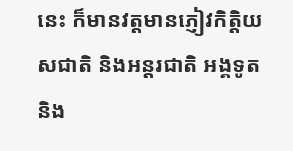នេះ ក៏មានវត្តមានភ្ញៀវកិត្តិយសជាតិ និងអន្តរជាតិ អង្គទូត និង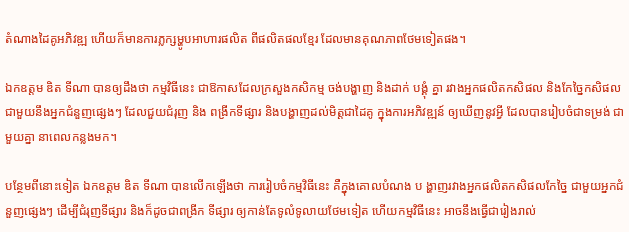តំណាងដៃគូអភិវឌ្ឍ ហើយក៏មានការភ្លក្សម្ហូបអាហារផលិត ពីផលិតផលខ្មែរ ដែលមានគុណភាពថែមទៀតផង។

ឯកឧត្តម ឌិត ទីណា បានឲ្យដឹងថា កម្មវិធីនេះ ជាឱកាសដែលក្រសួងកសិកម្ម ចង់បង្ហាញ និងដាក់ បង្គុំ គ្នា រវាងអ្នកផលិតកសិផល និងកែច្នៃកសិផល ជាមួយនឹងអ្នកជំនួញផ្សេងៗ ដែលជួយជំរុញ និង ពង្រីកទីផ្សារ និងបង្ហាញដល់មិត្ដជាដៃគូ ក្នុងការអភិវឌ្ឍន៍ ឲ្យឃើញនូវអ្វី ដែលបានរៀបចំជាទម្រង់ ជាមួយគ្នា នាពេលកន្លងមក។

បន្ថែមពីនោះទៀត ឯកឧត្តម ឌិត ទីណា បានលើកឡើងថា ការរៀបចំកម្មវិធីនេះ គឺក្នុងគោលបំណង ប ង្ហាញរវាងអ្នកផលិតកសិផលកែច្នៃ ជាមួយអ្នកជំនួញផ្សេងៗ ដើម្បីជំរុញទីផ្សារ និងក៏ដូចជាពង្រីក ទីផ្សារ ឲ្យកាន់តែទូលំទូលាយថែមទៀត ហើយកម្មវិធីនេះ អាចនឹងធ្វើជារៀងរាល់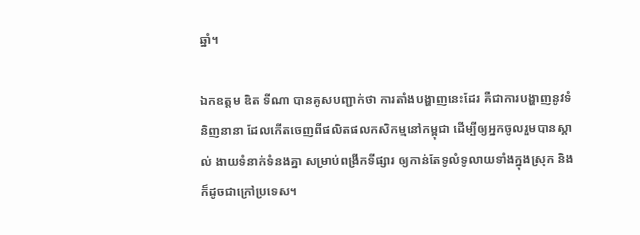ឆ្នាំ។

ឯកឧត្តម ឌិត ទីណា បានគូសបញ្ជាក់ថា ការតាំងបង្ហាញនេះដែរ គឺជាការបង្ហាញនូវទំនិញនានា ដែលកើតចេញពីផលិតផលកសិកម្មនៅកម្ពុជា ដើម្បីឲ្យអ្នកចូលរួមបានស្គាល់ ងាយទំនាក់ទំនងគ្នា សម្រាប់ពង្រីកទីផ្សារ ឲ្យកាន់តែទូលំទូលាយទាំងក្នុងស្រុក និងក៏ដូចជាក្រៅប្រទេស។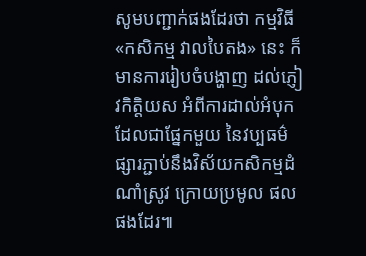សូមបញ្ជាក់ផងដែរថា កម្មវិធី «កសិកម្ម វាលបៃតង» នេះ ក៏មានការរៀបចំបង្ហាញ ដល់ភ្ញៀវកិត្តិយស អំពីការដាល់អំបុក ដែលជាផ្នែកមួយ នៃវប្បធម៌ផ្សារភ្ជាប់នឹងវិស័យកសិកម្មដំណាំស្រូវ ក្រោយប្រមូល ផលផងដែរ៕